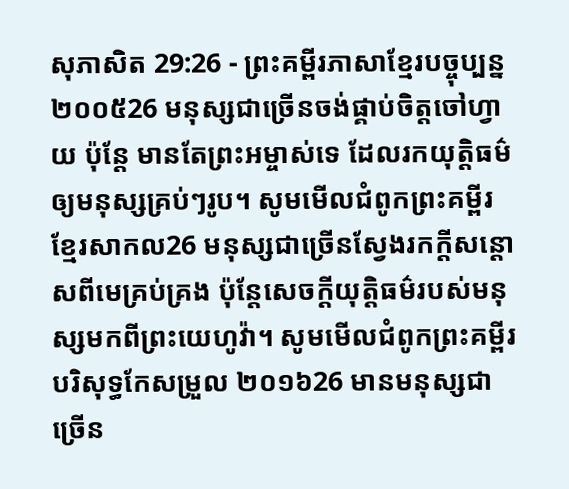សុភាសិត 29:26 - ព្រះគម្ពីរភាសាខ្មែរបច្ចុប្បន្ន ២០០៥26 មនុស្សជាច្រើនចង់ផ្គាប់ចិត្តចៅហ្វាយ ប៉ុន្តែ មានតែព្រះអម្ចាស់ទេ ដែលរកយុត្តិធម៌ឲ្យមនុស្សគ្រប់ៗរូប។ សូមមើលជំពូកព្រះគម្ពីរខ្មែរសាកល26 មនុស្សជាច្រើនស្វែងរកក្ដីសន្ដោសពីមេគ្រប់គ្រង ប៉ុន្តែសេចក្ដីយុត្តិធម៌របស់មនុស្សមកពីព្រះយេហូវ៉ា។ សូមមើលជំពូកព្រះគម្ពីរបរិសុទ្ធកែសម្រួល ២០១៦26 មានមនុស្សជាច្រើន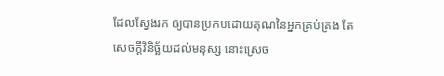ដែលស្វែងរក ឲ្យបានប្រកបដោយគុណនៃអ្នកគ្រប់គ្រង តែសេចក្ដីវិនិច្ឆ័យដល់មនុស្ស នោះស្រេច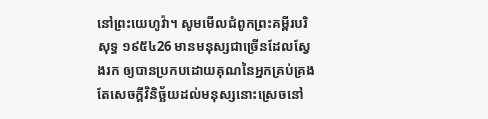នៅព្រះយេហូវ៉ា។ សូមមើលជំពូកព្រះគម្ពីរបរិសុទ្ធ ១៩៥៤26 មានមនុស្សជាច្រើនដែលស្វែងរក ឲ្យបានប្រកបដោយគុណនៃអ្នកគ្រប់គ្រង តែសេចក្ដីវិនិច្ឆ័យដល់មនុស្សនោះស្រេចនៅ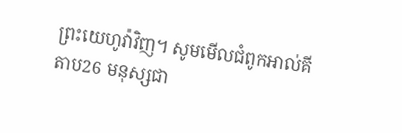ព្រះយេហូវ៉ាវិញ។ សូមមើលជំពូកអាល់គីតាប26 មនុស្សជា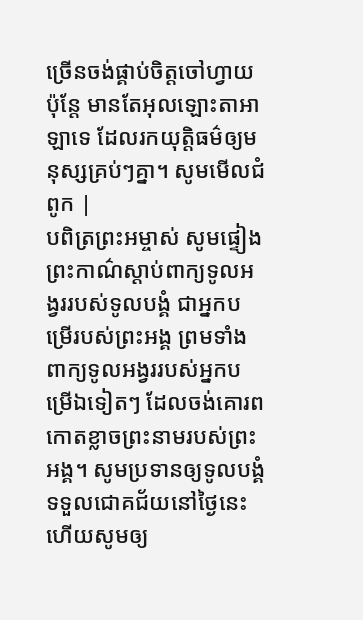ច្រើនចង់ផ្គាប់ចិត្តចៅហ្វាយ ប៉ុន្តែ មានតែអុលឡោះតាអាឡាទេ ដែលរកយុត្តិធម៌ឲ្យមនុស្សគ្រប់ៗគ្នា។ សូមមើលជំពូក |
បពិត្រព្រះអម្ចាស់ សូមផ្ទៀងព្រះកាណ៌ស្ដាប់ពាក្យទូលអង្វររបស់ទូលបង្គំ ជាអ្នកបម្រើរបស់ព្រះអង្គ ព្រមទាំងពាក្យទូលអង្វររបស់អ្នកបម្រើឯទៀតៗ ដែលចង់គោរពកោតខ្លាចព្រះនាមរបស់ព្រះអង្គ។ សូមប្រទានឲ្យទូលបង្គំទទួលជោគជ័យនៅថ្ងៃនេះ ហើយសូមឲ្យ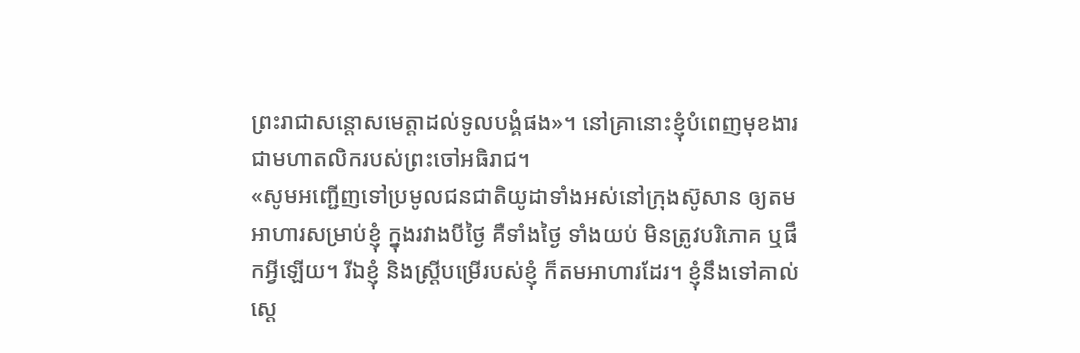ព្រះរាជាសន្ដោសមេត្តាដល់ទូលបង្គំផង»។ នៅគ្រានោះខ្ញុំបំពេញមុខងារជាមហាតលិករបស់ព្រះចៅអធិរាជ។
«សូមអញ្ជើញទៅប្រមូលជនជាតិយូដាទាំងអស់នៅក្រុងស៊ូសាន ឲ្យតមអាហារសម្រាប់ខ្ញុំ ក្នុងរវាងបីថ្ងៃ គឺទាំងថ្ងៃ ទាំងយប់ មិនត្រូវបរិភោគ ឬផឹកអ្វីឡើយ។ រីឯខ្ញុំ និងស្ត្រីបម្រើរបស់ខ្ញុំ ក៏តមអាហារដែរ។ ខ្ញុំនឹងទៅគាល់ស្ដេ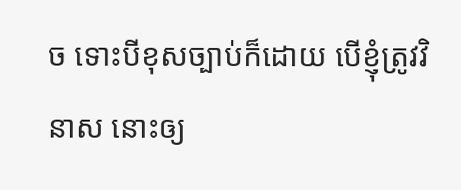ច ទោះបីខុសច្បាប់ក៏ដោយ បើខ្ញុំត្រូវវិនាស នោះឲ្យ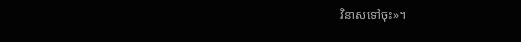វិនាសទៅចុះ»។